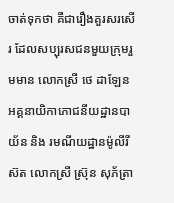ចាត់ទុកថា គឺជារឿងគួរសរសើរ ដែលសប្បុរសជនមួយក្រុមរួមមាន លោកស្រី ថេ ដាឡែន អគ្គនាយិកាភោជនីយដ្ឋានបាយ័ន និង រមណីយដ្ឋានម៉ូលីរីស៊ត លោកស្រី ស្រ៊ុន សុភ័ត្រា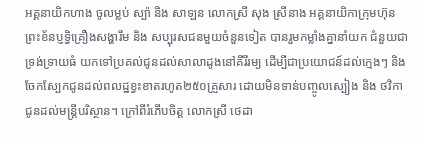អគ្គនាយិកហាង ចូលម្លប់ ស្ប៉ា និង សាឡន លោកស្រី សុង ស្រីនាង អគ្គនាយិកាក្រុមហ៊ុនព្រះខ័នប្ញទ្ធិគ្រឿងសង្ហារឹម និង សប្បុរសជនមួយចំនួនទៀត បានរួមកម្លាំងគ្នានាំយក ជំនួយជាទ្រង់ទ្រាយធំ យកទៅប្រគល់ជូនដល់សាលាដូងនៅគីរីរម្យ ដើម្បីជាប្រយោជន៍ដល់ក្មេងៗ និង ចែកស្បែកជូនដល់ពលដ្ឋខ្វះខាតរហូត២៥០គ្រួសារ ដោយមិនទាន់បញ្ចូលស្បៀង និង ថវិកាជូនដល់មន្ត្រីបរិស្ថាន។ ក្រៅពីរំភើបចិត្ត លោកស្រី ថេដា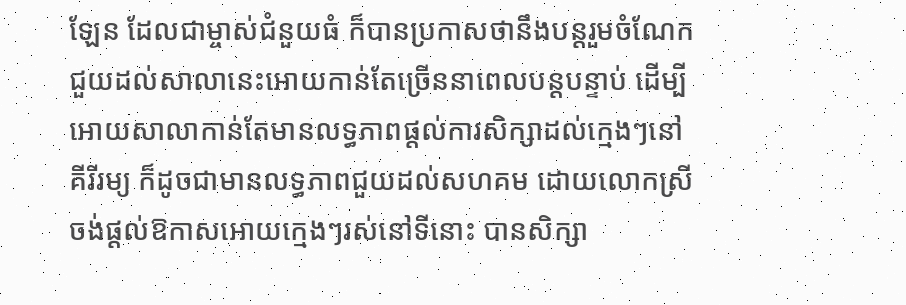ឡែន ដែលជាម្ចាស់ជំនួយធំ ក៏បានប្រកាសថានឹងបន្តរួមចំណែកជួយដល់សាលានេះអោយកាន់តែច្រើននាពេលបន្តបន្ទាប់ ដើម្បីអោយសាលាកាន់តែមានលទ្ធភាពផ្ដល់ការសិក្សាដល់ក្មេងៗនៅគីរីរម្យ ក៏ដូចជាមានលទ្ធភាពជួយដល់សហគម ដោយលោកស្រីចង់ផ្ដល់ឱកាសអោយក្មេងៗរស់នៅទីនោះ បានសិក្សា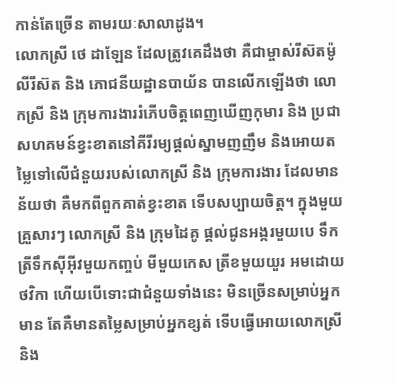កាន់តែច្រើន តាមរយៈសាលាដូង។
លោកស្រី ថេ ដាឡែន ដែលត្រូវគេដឹងថា គឺជាម្ចាស់រីស៊តម៉ូលីរីស៊ត និង ភោជនីយដ្ឋានបាយ័ន បានលើកឡើងថា លោកស្រី និង ក្រុមការងាររំភើបចិត្តពេញឃើញកុមារ និង ប្រជាសហគមន៍ខ្វះខាតនៅគីរីរម្យផ្ដល់ស្នាមញញឹម និងអោយតម្លៃទៅលើជំនួយរបស់លោកស្រី និង ក្រុមការងារ ដែលមានន័យថា គឺមកពីពួកគាត់ខ្វះខាត ទើបសប្បាយចិត្ត។ ក្នុងមួយគ្រួសារៗ លោកស្រី និង ក្រុមដៃគូ ផ្ដល់ជូនអង្ករមួយបេ ទឹកត្រីទឹកស៊ីអ៊ីវមួយកញ្ចប់ មីមួយកេស ត្រីខមួយយួរ អមដោយថវិកា ហើយបើទោះជាជំនួយទាំងនេះ មិនច្រើនសម្រាប់អ្នកមាន តែគឺមានតម្លៃសម្រាប់អ្នកខ្សត់ ទើបធ្វើអោយលោកស្រី និង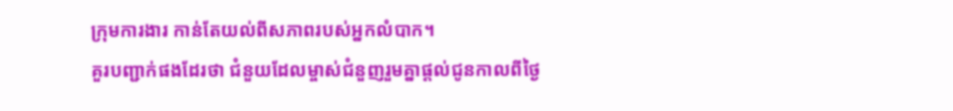ក្រុមការងារ កាន់តែយល់ពីសភាពរបស់អ្នកលំបាក។
គួរបញ្ជាក់ផងដែរថា ជំនួយដែលម្ចាស់ជំនួញរួមគ្នាផ្ដល់ជូនកាលពីថ្ងៃ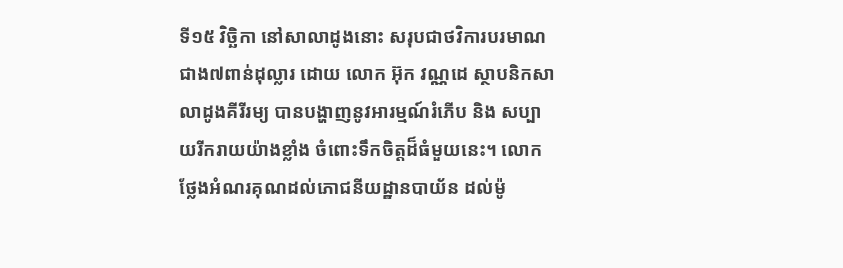ទី១៥ វិច្ឆិកា នៅសាលាដូងនោះ សរុបជាថវិការបរមាណជាង៧ពាន់ដុល្លារ ដោយ លោក អ៊ុក វណ្ណដេ ស្ថាបនិកសាលាដូងគីរីរម្យ បានបង្ហាញនូវអារម្មណ៍រំភើប និង សប្បាយរីករាយយ៉ាងខ្លាំង ចំពោះទឹកចិត្តដ៏ធំមួយនេះ។ លោកថ្លែងអំណរគុណដល់ភោជនីយដ្ឋានបាយ័ន ដល់ម៉ូ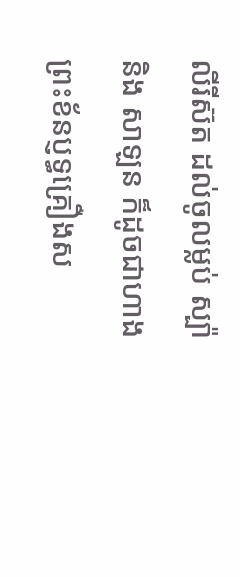លីរីស៊ត ដល់ចូលម្លប់ ស្ប៉ា និង សាឡន ក៏ដូចជាហាងព្រះខ័នប្ញទ្ធគ្រឿងស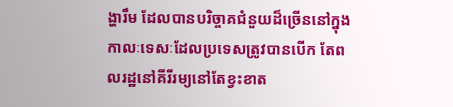ង្ហារឹម ដែលបានបរិច្ចាគជំនួយដ៏ច្រើននៅក្នុងកាលៈទេសៈដែលប្រទេសត្រូវបានបើក តែពលរដ្ឋនៅគីរីរម្យនៅតែខ្វះខាត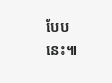បែបនេះ៕